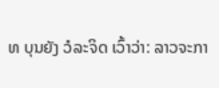ທ ບຸນຍັງ ວໍລະຈິດ ເວົ້າວ່າ: ລາວຈະກາ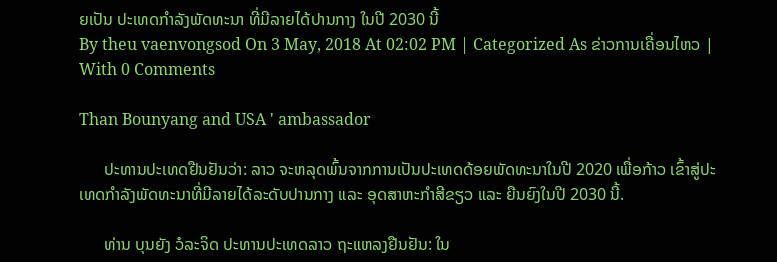ຍເປັນ ປະເທດກໍາລັງພັດທະນາ ທີ່ມີລາຍໄດ້ປານກາງ ໃນປີ 2030 ນີ້
By theu vaenvongsod On 3 May, 2018 At 02:02 PM | Categorized As ຂ່າວການເຄື່ອນໄຫວ | With 0 Comments

Than Bounyang and USA ' ambassador

      ປະທານປະເທດຢືນຢັນວ່າ: ລາວ ຈະຫລຸດພົ້ນຈາກການເປັນປະເທດດ້ອຍພັດທະນາໃນປີ 2020 ເພື່ອກ້າວ ເຂົ້າສູ່ປະເທດກໍາລັງພັດທະນາທີ່ມີລາຍໄດ້ລະດັບປານກາງ ແລະ ອຸດສາຫະກໍາສີຂຽວ ແລະ ຍືນຍົງໃນປີ 2030 ນີ້.

      ທ່ານ ບຸນຍັງ ວໍລະຈິດ ປະທານປະເທດລາວ ຖະແຫລງຢືນຢັນ: ໃນ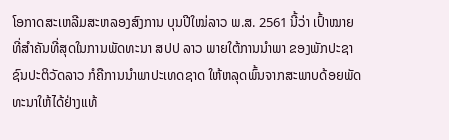ໂອກາດສະເຫລີມສະຫລອງສົງການ ບຸນປີໃໝ່ລາວ ພ.ສ. 2561 ນີ້ວ່າ ເປົ້າໝາຍທີ່ສໍາຄັນທີ່ສຸດໃນການພັດທະນາ ສປປ ລາວ ພາຍໃຕ້ການນໍາພາ ຂອງພັກປະຊາຊົນປະຕິວັດລາວ ກໍຄືການນໍາພາປະເທດຊາດ ໃຫ້ຫລຸດພົ້ນຈາກສະພາບດ້ອຍພັດທະນາໃຫ້ໄດ້ຢ່າງແທ້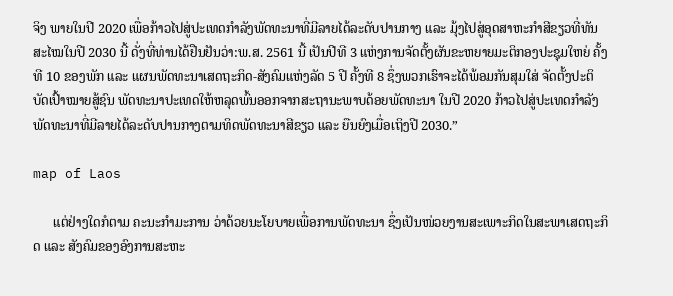ຈິງ ພາຍໃນປີ 2020 ເພື່ອກ້າວໄປສູ່ປະເທດກໍາລັງພັດທະນາທີ່ມີລາຍໄດ້ລະດັບປານກາງ ແລະ ມຸ້ງໄປສູ່ອຸດສາຫະກໍາສີຂຽວທີ່ທັນສະໄໝໃນປີ 2030 ນີ້ ດັ່ງທີ່ທ່ານໄດ້ຢືນຢັນວ່າ:ພ.ສ. 2561 ນີ້ ເປັນປີທີ 3 ແຫ່ງການຈັດຕັ້ງຜັນຂະຫຍາຍມະຕິກອງປະຊຸມໃຫຍ່ ຄັ້ງທີ 10 ຂອງພັກ ແລະ ແຜນພັດທະນາເສດຖະກິດ-ສັງຄົມແຫ່ງລັດ 5 ປີ ຄັ້ງທີ 8 ຊຶ່ງພວກເຮົາຈະໄດ້ພ້ອມກັນສຸມໃສ່ ຈັດຕັ້ງປະຕິບັດເປົ້າໝາຍສູ້ຊົນ ພັດທະນາປະເທດໃຫ້ຫລຸດພົ້ນອອກຈາກສະຖານະພາບດ້ອຍພັດທະນາ ໃນປີ 2020 ກ້າວໄປສູ່ປະເທດກໍາລັງພັດທະນາທີ່ມີລາຍໄດ້ລະດັບປານກາງຕາມທິດພັດທະນາສີຂຽວ ແລະ ຍືນຍົງເມື່ອເຖິງປີ 2030.”

map of Laos

      ແຕ່ຢ່າງໃດກໍຕາມ ຄະນະກຳມະການ ວ່າດ້ວຍນະໂຍບາຍເພື່ອການພັດທະນາ ຊຶ່ງເປັນໜ່ວຍງານສະເພາະກິດໃນສະພາເສດຖະກິດ ແລະ ສັງຄົມຂອງອົງການສະຫະ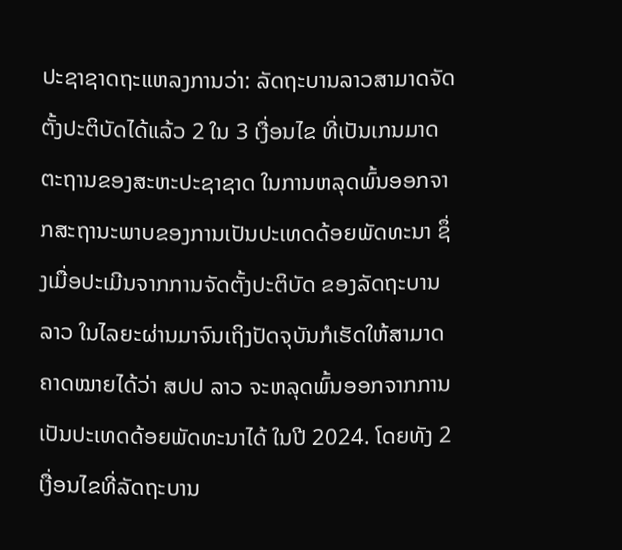ປະຊາຊາດຖະແຫລງການວ່າ: ລັດຖະບານລາວສາມາດຈັດຕັ້ງປະຕິບັດໄດ້ແລ້ວ 2 ໃນ 3 ເງື່ອນໄຂ ທີ່ເປັນເກນມາດຕະຖານຂອງສະຫະປະຊາຊາດ ໃນການຫລຸດພົ້ນອອກຈາກສະຖານະພາບຂອງການເປັນປະເທດດ້ອຍພັດທະນາ ຊຶ່ງເມື່ອປະເມີນຈາກການຈັດຕັ້ງປະຕິບັດ ຂອງລັດຖະບານລາວ ໃນໄລຍະຜ່ານມາຈົນເຖິງປັດຈຸບັນກໍເຮັດໃຫ້ສາມາດຄາດໝາຍໄດ້ວ່າ ສປປ ລາວ ຈະຫລຸດພົ້ນອອກຈາກການເປັນປະເທດດ້ອຍພັດທະນາໄດ້ ໃນປີ 2024. ໂດຍທັງ 2 ເງື່ອນໄຂທີ່ລັດຖະບານ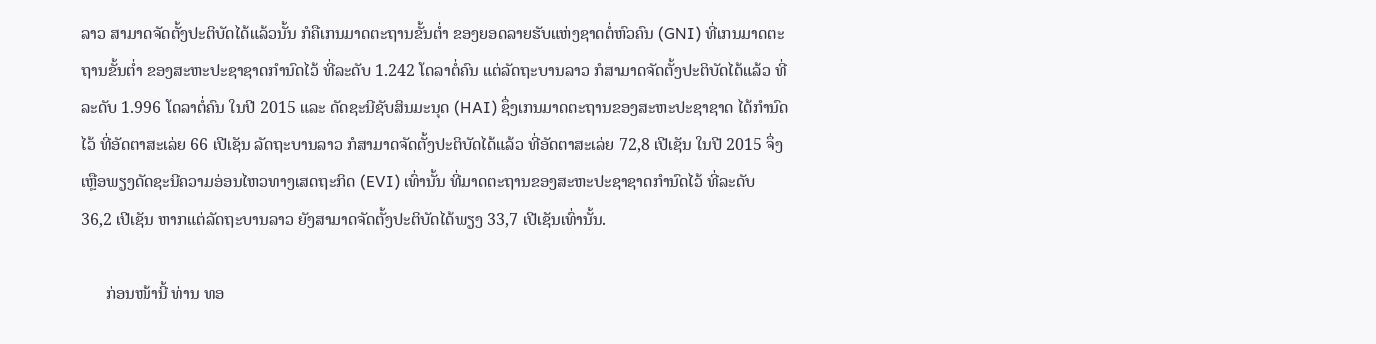ລາວ ສາມາດຈັດຕັ້ງປະຕິບັດໄດ້ແລ້ວນັ້ນ ກໍຄືເກນມາດຕະຖານຂັ້ນຕ່ຳ ຂອງຍອດລາຍຮັບແຫ່ງຊາດຕໍ່ຫົວຄົນ (GNI) ທີ່ເກນມາດຕະຖານຂັ້ນຕ່ຳ ຂອງສະຫະປະຊາຊາດກຳນົດໄວ້ ທີ່ລະດັບ 1.242 ໂດລາຕໍ່ຄົນ ແຕ່ລັດຖະບານລາວ ກໍສາມາດຈັດຕັ້ງປະຕິບັດໄດ້ແລ້ວ ທີ່ລະດັບ 1.996 ໂດລາຕໍ່ຄົນ ໃນປີ 2015 ແລະ ດັດຊະນີຊັບສິນມະນຸດ (HAI) ຊຶ່ງເກນມາດຕະຖານຂອງສະຫະປະຊາຊາດ ໄດ້ກຳນົດໄວ້ ທີ່ອັດຕາສະເລ່ຍ 66 ເປີເຊັນ ລັດຖະບານລາວ ກໍສາມາດຈັດຕັ້ງປະຕິບັດໄດ້ແລ້ວ ທີ່ອັດຕາສະເລ່ຍ 72,8 ເປີເຊັນ ໃນປີ 2015 ຈຶ່ງເຫຼືອພຽງດັດຊະນີຄວາມອ່ອນໄຫວທາງເສດຖະກິດ (EVI) ເທົ່ານັ້ນ ທີ່ມາດຕະຖານຂອງສະຫະປະຊາຊາດກຳນົດໄວ້ ທີ່ລະດັບ 36,2 ເປີເຊັນ ຫາກແຕ່ລັດຖະບານລາວ ຍັງສາມາດຈັດຕັ້ງປະຕິບັດໄດ້ພຽງ 33,7 ເປີເຊັນເທົ່ານັ້ນ.

      ກ່ອນໜ້ານີ້ ທ່ານ ທອ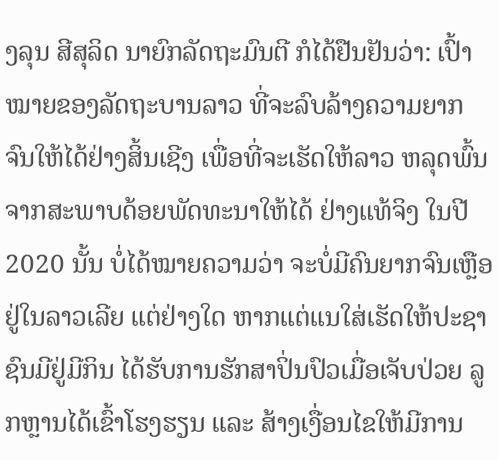ງລຸນ ສີສຸລິດ ນາຍົກລັດຖະມົນຕີ ກໍໄດ້ຢືນຢັນວ່າ: ເປົ້າໝາຍຂອງລັດຖະບານລາວ ທີ່ຈະລົບລ້າງຄວາມຍາກຈົນໃຫ້ໄດ້ຢ່າງສິ້ນເຊີງ ເພື່ອທີ່ຈະເຮັດໃຫ້ລາວ ຫລຸດພົ້ນຈາກສະພາບດ້ອຍພັດທະນາໃຫ້ໄດ້ ຢ່າງແທ້ຈິງ ໃນປີ 2020 ນັ້ນ ບໍ່ໄດ້ໝາຍຄວາມວ່າ ຈະບໍ່ມີຄົນຍາກຈົນເຫຼືອຢູ່ໃນລາວເລີຍ ແຕ່ຢ່າງໃດ ຫາກແຕ່ແນໃສ່ເຮັດໃຫ້ປະຊາຊົນມີຢູ່ມີກິນ ໄດ້ຮັບການຮັກສາປິ່ນປົວເມື່ອເຈັບປ່ວຍ ລູກຫຼານໄດ້ເຂົ້າໂຮງຮຽນ ແລະ ສ້າງເງື່ອນໄຂໃຫ້ມີການ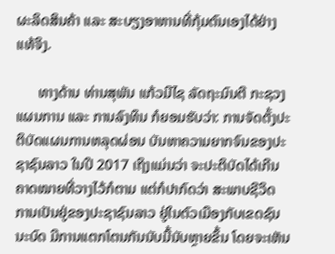ຜະລິດສິນຄ້າ ແລະ ສະບຽງອາຫານທີ່ກຸ້ມຕົນເອງໄດ້ຢ່າງແທ້ຈິງ.

      ທາງດ້ານ ທ່ານສຸພັນ ແກ້ວມີໄຊ ລັດຖະມົນຕີ ກະຊວງແຜນການ ແລະ ການລົງທຶນ ກໍຍອມຮັບວ່າ: ການຈັດຕັ້ງປະຕິບັດແຜນການຫລຸດຜ່ອນ ບັນຫາຄວາມຍາກຈົນຂອງປະຊາຊົນລາວ ໃນປີ 2017 ເຖິງແມ່ນວ່າ ຈະປະຕິບັດໄດ້ເກີນຄາດໝາຍທີ່ວາງໄວ້ກໍຕາມ ແຕ່ກໍປາກົດວ່າ ສະພາບຊີວິດ ການເປັນຢູ່ຂອງປະຊາຊົນລາວ ຢູ່ໃນຕົວເມືອງກັບເຂດຊົນນະບົດ ມີການແຕກໂຕນກັນນັບມື້ນັບຫຼາຍຂຶ້ນ ໂດຍຈະເຫັນ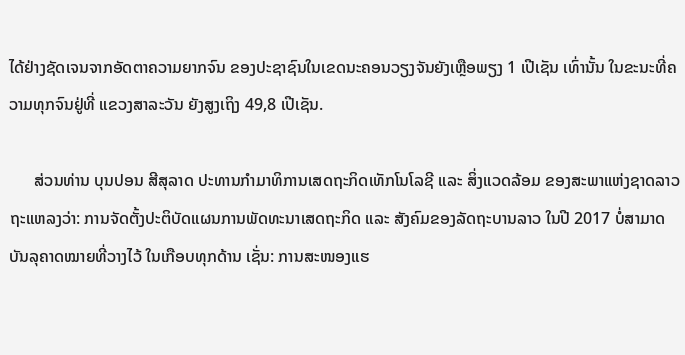ໄດ້ຢ່າງຊັດເຈນຈາກອັດຕາຄວາມຍາກຈົນ ຂອງປະຊາຊົນໃນເຂດນະຄອນວຽງຈັນຍັງເຫຼືອພຽງ 1 ເປີເຊັນ ເທົ່ານັ້ນ ໃນຂະນະທີ່ຄວາມທຸກຈົນຢູ່ທີ່ ແຂວງສາລະວັນ ຍັງສູງເຖິງ 49,8 ເປີເຊັນ.

      ສ່ວນທ່ານ ບຸນປອນ ສີສຸລາດ ປະທານກຳມາທິການເສດຖະກິດເທັກໂນໂລຊີ ແລະ ສິ່ງແວດລ້ອມ ຂອງສະພາແຫ່ງຊາດລາວ ຖະແຫລງວ່າ: ການຈັດຕັ້ງປະຕິບັດແຜນການພັດທະນາເສດຖະກິດ ແລະ ສັງຄົມຂອງລັດຖະບານລາວ ໃນປີ 2017 ບໍ່ສາມາດບັນລຸຄາດໝາຍທີ່ວາງໄວ້ ໃນເກືອບທຸກດ້ານ ເຊັ່ນ: ການສະໜອງແຮ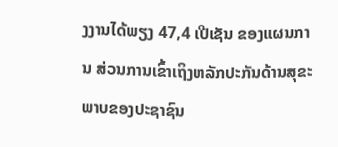ງງານໄດ້ພຽງ 47,4 ເປີເຊັນ ຂອງແຜນການ ສ່ວນການເຂົ້າເຖິງຫລັກປະກັນດ້ານສຸຂະພາບຂອງປະຊາຊົນ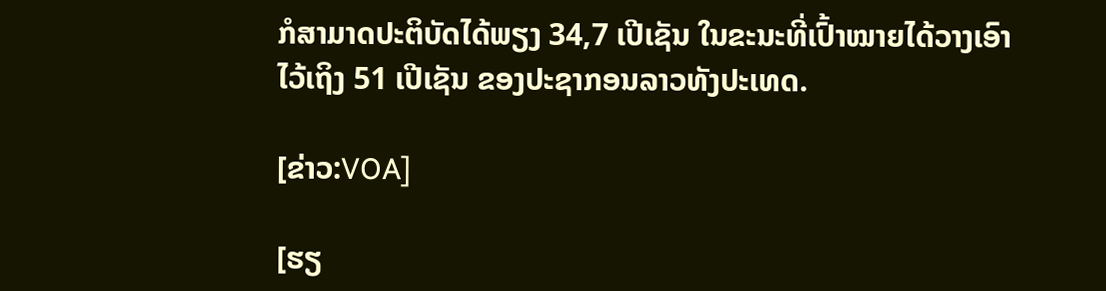ກໍສາມາດປະຕິບັດໄດ້ພຽງ 34,7 ເປີເຊັນ ໃນຂະນະທີ່ເປົ້າໝາຍໄດ້ວາງເອົາໄວ້ເຖິງ 51 ເປີເຊັນ ຂອງປະຊາກອນລາວທັງປະເທດ.

[ຂ່າວ:VOA]

[ຮຽ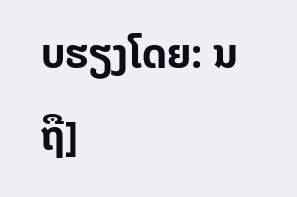ບຮຽງໂດຍ: ນ ຖື]